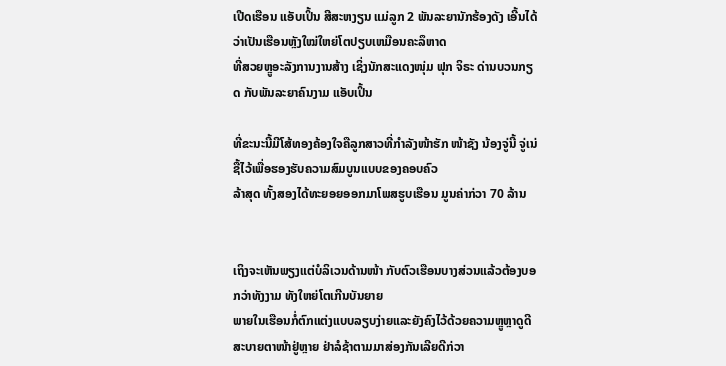ເປີດເຮືອນ ແອັບເປິ້ນ ສີສະຫງຽນ ແມ່ລູກ 2 ພັນລະຍານັກຮ້ອງດັງ ເອີ້ນໄດ້ວ່າເປັນເຮືອນຫຼັງໃໝ່ໃຫຍ່ໂຕປຽບເຫມືອນຄະລຶຫາດ
ທີ່ສວຍຫຼູອະລັງການງານສ້າງ ເຊິ່ງນັກສະແດງໜຸ່ມ ຟຸກ ຈິຣະ ດ່ານບວນກຽດ ກັບພັນລະຍາຄົນງາມ ແອັບເປິ້ນ

ທີ່ຂະນະນີ້ມີໂສ້ທອງຄ້ອງໃຈຄືລູກສາວທີ່ກຳລັງໜ້າຮັກ ໜ້າຊັງ ນ້ອງຈູ່ນີ້ ຈູ່ເນ່ ຊື້ໄວ້ເພື່ອຮອງຮັບຄວາມສົມບູນແບບຂອງຄອບຄົວ
ລ້າສຸດ ທັ້ງສອງໄດ້ທະຍອຍອອກມາໂພສຮູບເຮືອນ ມູນຄ່າກ່ວາ 70 ລ້ານ


ເຖິງຈະເຫັນພຽງແຕ່ບໍລິເວນດ້ານໜ້າ ກັບຕົວເຮືອນບາງສ່ວນແລ້ວຕ້ອງບອກວ່າທັງງາມ ທັງໃຫຍ່ໂຕເກີນບັນຍາຍ
ພາຍໃນເຮືອນກໍ່ຕົກແຕ່ງແບບລຽບງ່າຍແລະຍັງຄົງໄວ້ດ້ວຍຄວາມຫຼູຫຼາດູດີ ສະບາຍຕາໜ້າຢູ່ຫຼາຍ ຢ່າລໍຊ້າຕາມມາສ່ອງກັນເລີຍດີກ່ວາ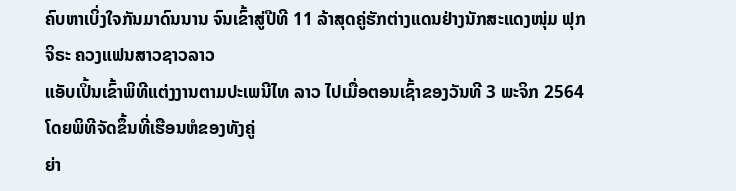ຄົບຫາເບິ່ງໃຈກັນມາດົນນານ ຈົນເຂົ້າສູ່ປີທີ 11 ລ້າສຸດຄູ່ຮັກຕ່າງແດນຢ່າງນັກສະແດງໜຸ່ມ ຟຸກ ຈິຣະ ຄວງແຟນສາວຊາວລາວ
ແອັບເປິ້ນເຂົ້າພິທີແຕ່ງງານຕາມປະເພນີໄທ ລາວ ໄປເມື່ອຕອນເຊົ້າຂອງວັນທີ 3 ພະຈິກ 2564 ໂດຍພິທີຈັດຂຶ້ນທີ່ເຮືອນຫໍຂອງທັງຄູ່
ຍ່າ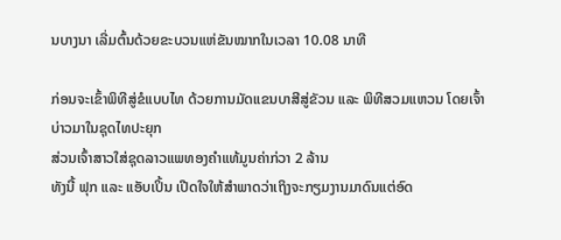ນບາງນາ ເລີ່ມຕົ້ນດ້ວຍຂະບວນແຫ່ຂັນໝາກໃນເວລາ 10.08 ນາທີ

ກ່ອນຈະເຂົ້າພິທີສູ່ຂໍແບບໄທ ດ້ວຍການມັດແຂນບາສີສູ່ຂັວນ ແລະ ພິທີສວມແຫວນ ໂດຍເຈົ້າບ່າວມາໃນຊຸດໄທປະຍຸກ
ສ່ວນເຈົ້າສາວໃສ່ຊຸດລາວແພທອງຄຳແທ້ມູນຄ່າກ່ວາ 2 ລ້ານ
ທັງນີ້ ຟຸກ ແລະ ແອັບເປິ້ນ ເປີດໃຈໃຫ້ສຳພາດວ່າເຖິງຈະກຽມງານມາດົນແຕ່ອົດ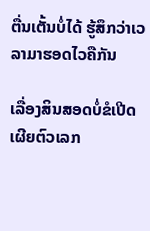ຕື່ນເຕັ້ນບໍ່ໄດ້ ຮູ້ສຶກວ່າເວລາມາຮອດໄວຄືກັນ

ເລື່ອງສິນສອດບໍ່ຂໍເປີດເຜີຍຕົວເລກ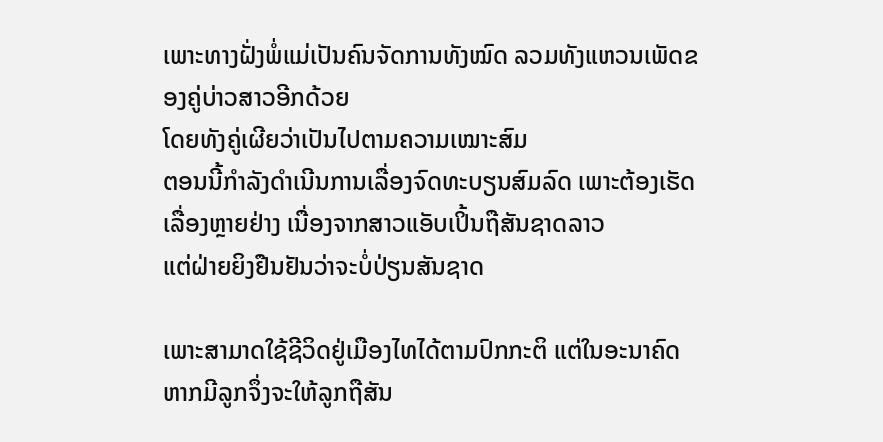ເພາະທາງຝັ່ງພໍ່ແມ່ເປັນຄົນຈັດການທັງໝົດ ລວມທັງແຫວນເພັດຂອງຄູ່ບ່າວສາວອີກດ້ວຍ
ໂດຍທັງຄູ່ເຜີຍວ່າເປັນໄປຕາມຄວາມເໝາະສົມ
ຕອນນີ້ກຳລັງດຳເນີນການເລື່ອງຈົດທະບຽນສົມລົດ ເພາະຕ້ອງເຮັດເລື່ອງຫຼາຍຢ່າງ ເນື່ອງຈາກສາວແອັບເປິ້ນຖືສັນຊາດລາວ
ແຕ່ຝ່າຍຍິງຢືນຢັນວ່າຈະບໍ່ປ່ຽນສັນຊາດ

ເພາະສາມາດໃຊ້ຊີວິດຢູ່ເມືອງໄທໄດ້ຕາມປົກກະຕິ ແຕ່ໃນອະນາຄົດຫາກມີລູກຈຶ່ງຈະໃຫ້ລູກຖືສັນ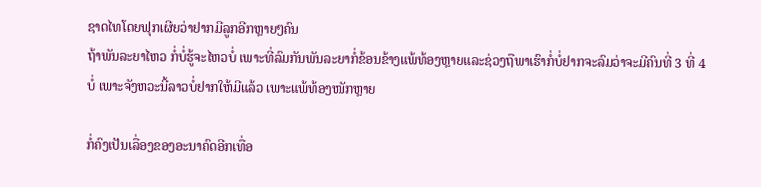ຊາດໄທໂດຍຟຸກເຜີຍວ່າຢາກມີລູກອີກຫຼາຍໆຄົນ
ຖ້າພັນລະຍາໄຫວ ກໍ່ບໍ່ຮູ້ຈະໄຫວບໍ່ ເພາະທີ່ລົມກັນພັນລະຍາກໍ່ຂ້ອນຂ້າງແພ້ທ້ອງຫຼາຍແລະຊ່ວງຖືພາເຮົາກໍ່ບໍ່ຢາກຈະລົມວ່າຈະມີຄົນທີ່ 3 ທີ່ 4
ບໍ່ ເພາະຈັງຫວະນີ້ລາວບໍ່ຢາກໃຫ້ມີແລ້ວ ເພາະແພ້ທ້ອງໜັກຫຼາຍ

ກໍ່ຄົງເປັນເລື່ອງຂອງອະນາຄົດອີກເທື່ອ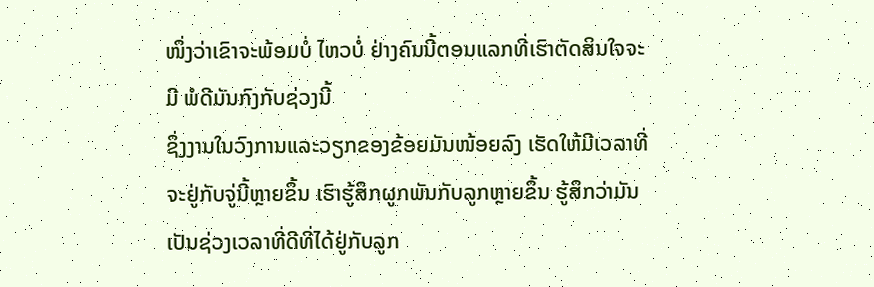ໜຶ່ງວ່າເຂົາຈະພ້ອມບໍ່ ໄຫວບໍ່ ຢ່າງຄົນນີ້ຕອນແລກທີ່ເຮົາຕັດສິນໃຈຈະມີ ພໍດີມັນກົງກັບຊ່ວງນີ້
ຊຶ່ງງານໃນວົງການແລະວຽກຂອງຂ້ອຍມັນໜ້ອຍລົງ ເຮັດໃຫ້ມີເວລາທີ່ຈະຢູ່ກັບຈູ່ນີ້ຫຼາຍຂຶ້ນ ເຮົາຮູ້ສຶກຜູກພັນກັບລູກຫຼາຍຂຶ້ນ ຮູ້ສຶກວ່າມັນ
ເປັນຊ່ວງເວລາທີ່ດີທີ່ໄດ້ຢູ່ກັບລູກ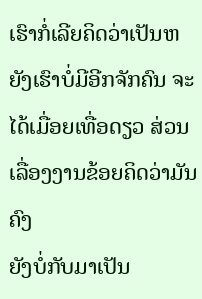ເຮົາກໍ່ເລີຍຄິດວ່າເປັນຫຍັງເຮົາບໍ່ມີອີກຈັກຄົນ ຈະໄດ້ເມື່ອຍເທື່ອດຽວ ສ່ວນເລື່ອງງານຂ້ອຍຄິດວ່າມັນຄົງ
ຍັງບໍ່ກັບມາເປັນ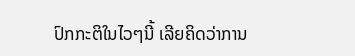ປົກກະຕິໃນໄວໆນີ້ ເລີຍຄິດວ່າການ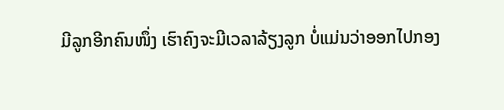ມີລູກອີກຄົນໜຶ່ງ ເຮົາຄົງຈະມີເວລາລ້ຽງລູກ ບໍ່ແມ່ນວ່າອອກໄປກອງ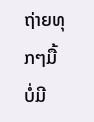ຖ່າຍທຸກໆມື້
ບໍ່ມີ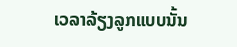ເວລາລ້ຽງລູກແບບນັ້ນ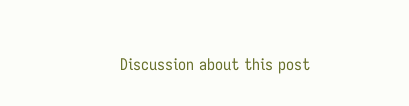Discussion about this post